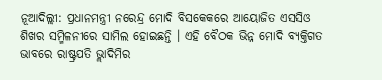ନୂଆଦିଲ୍ଲୀ: ପ୍ରଧାନମନ୍ତ୍ରୀ ନରେନ୍ଦ୍ର ମୋଦି ବିସକେକରେ ଆୟୋଜିତ ଏସସିଓ ଶିଖର ସମ୍ମିଳନୀରେ ସାମିଲ ହୋଇଛନ୍ତି । ଏହି ବୈଠକ ଭିନ୍ନ ମୋଦି ବ୍ୟକ୍ତିଗତ ଭାବରେ ରାଷ୍ଟ୍ରପତି ଭ୍ଲାଦିମିର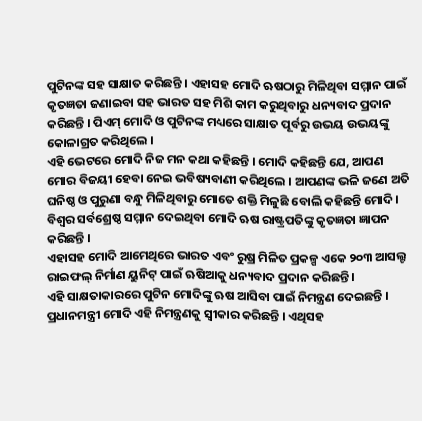ପୁଟିନଙ୍କ ସହ ସାକ୍ଷାତ କରିଛନ୍ତି । ଏହାସହ ମୋଦି ଋଷଠାରୁ ମିଳିଥିବା ସମ୍ମାନ ପାଇଁ କୃତଜ୍ଞତା ଜଣାଇବା ସହ ଭାରତ ସହ ମିଶି କାମ କରୁଥିବାରୁ ଧନ୍ୟବାଦ ପ୍ରଦାନ କରିଛନ୍ତି । ପିଏମ୍ ମୋଦି ଓ ପୁଟିନଙ୍କ ମଧ୍ୟରେ ସାକ୍ଷାତ ପୂର୍ବରୁ ଉଭୟ ଉଭୟଙ୍କୁ କୋଳାଗ୍ରତ କରିଥିଲେ ।
ଏହି ଭେଟରେ ମୋଦି ନିଜ ମନ କଥା କହିଛନ୍ତି । ମୋଦି କହିଛନ୍ତି ଯେ, ଆପଣ ମୋର ବିଜୟୀ ହେବା ନେଇ ଭବିଷ୍ୟବାଣୀ କରିଥିଲେ । ଆପଣଙ୍କ ଭଳି ଜଣେ ଅତି ଘନିଷ୍ଠ ଓ ପୁରୁଣା ବନ୍ଧୁ ମିଳିଥିବାରୁ ମୋତେ ଶକ୍ତି ମିଳୁଛି ବୋଲି କହିଛନ୍ତି ମୋଦି । ବିଶ୍ବର ସର୍ବଶ୍ରେଷ୍ଠ ସମ୍ମାନ ଦେଇଥିବା ମୋଦି ଋଷ ରାଷ୍ଟ୍ରପତିଙ୍କୁ କୃତଜ୍ଞତା ଜ୍ଞାପନ କରିଛନ୍ତି ।
ଏହାସହ ମୋଦି ଆମେଥିରେ ଭାରତ ଏବଂ ରୁଷ୍ର ମିଳିତ ପ୍ରକଳ୍ପ ଏକେ ୨୦୩ ଆସଲ୍ଟ ରାଇଫଲ୍ ନିର୍ମାଣ ୟୁନିଟ୍ ପାଇଁ ଋଷିଆକୁ ଧନ୍ୟବାଦ ପ୍ରଦାନ କରିଛନ୍ତି ।
ଏହି ସାକ୍ଷତାକାରରେ ପୁଟିନ ମୋଦିଙ୍କୁ ଋଷ ଆସିବା ପାଇଁ ନିମନ୍ତ୍ରଣ ଦେଇଛନ୍ତି । ପ୍ରଧାନମନ୍ତ୍ରୀ ମୋଦି ଏହି ନିମନ୍ତ୍ରଣକୁ ସ୍ବୀକାର କରିଛନ୍ତି । ଏଥିସହ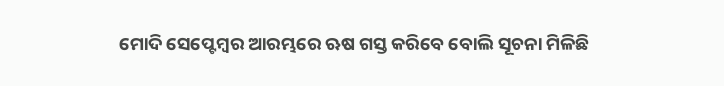ମୋଦି ସେପ୍ଟେମ୍ବର ଆରମ୍ଭରେ ଋଷ ଗସ୍ତ କରିବେ ବୋଲି ସୂଚନା ମିଳିଛି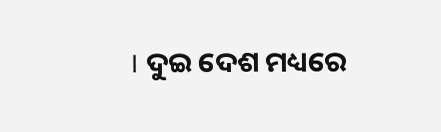। ଦୁଇ ଦେଶ ମଧ୍ୟରେ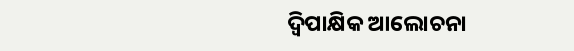ଦ୍ବିପାକ୍ଷିକ ଆଲୋଚନା